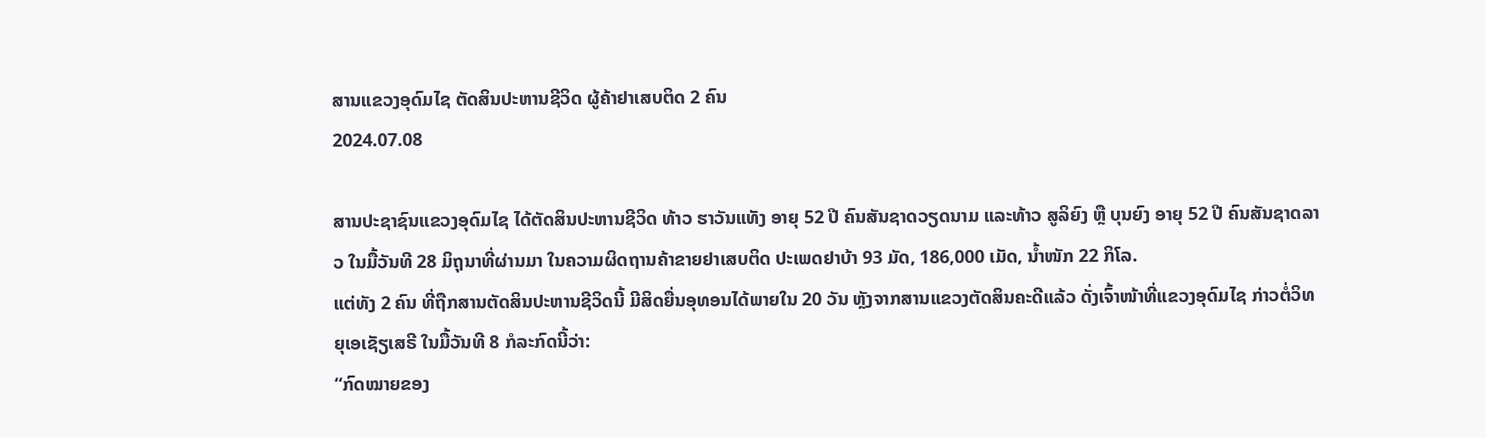ສານແຂວງອຸດົມໄຊ ຕັດສິນປະຫານຊີວິດ ຜູ້ຄ້າຢາເສບຕິດ 2 ຄົນ
2024.07.08

ສານປະຊາຊົນແຂວງອຸດົມໄຊ ໄດ້ຕັດສິນປະຫານຊີວິດ ທ້າວ ຮາວັນແທັງ ອາຍຸ 52 ປີ ຄົນສັນຊາດວຽດນາມ ແລະທ້າວ ສູລິຍົງ ຫຼື ບຸນຍົງ ອາຍຸ 52 ປີ ຄົນສັນຊາດລາວ ໃນມື້ວັນທີ 28 ມິຖຸນາທີ່ຜ່ານມາ ໃນຄວາມຜິດຖານຄ້າຂາຍຢາເສບຕິດ ປະເພດຢາບ້າ 93 ມັດ, 186,000 ເມັດ, ນໍ້າໜັກ 22 ກິໂລ.
ແຕ່ທັງ 2 ຄົນ ທີ່ຖືກສານຕັດສິນປະຫານຊີວິດນີ້ ມີສິດຍື່ນອຸທອນໄດ້ພາຍໃນ 20 ວັນ ຫຼັງຈາກສານແຂວງຕັດສິນຄະດີແລ້ວ ດັ່ງເຈົ້າໜ້າທີ່ແຂວງອຸດົມໄຊ ກ່າວຕໍ່ວິທຍຸເອເຊັຽເສຣີ ໃນມື້ວັນທີ 8 ກໍລະກົດນີ້ວ່າ:
“ກົດໝາຍຂອງ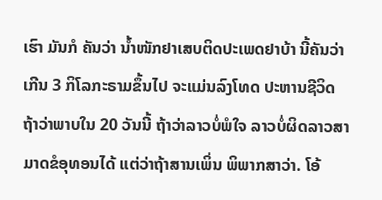ເຮົາ ມັນກໍ ຄັນວ່າ ນໍ້າໜັກຢາເສບຕິດປະເພດຢາບ້າ ນີ້ຄັນວ່າເກີນ 3 ກິໂລກະຣາມຂຶ້ນໄປ ຈະແມ່ນລົງໂທດ ປະຫານຊີວິດ ຖ້າວ່າພາບໃນ 20 ວັນນີ້ ຖ້າວ່າລາວບໍ່ພໍໃຈ ລາວບໍ່ຜິດລາວສາມາດຂໍອຸທອນໄດ້ ແຕ່ວ່າຖ້າສານເພິ່ນ ພິພາກສາວ່າ. ໂອ້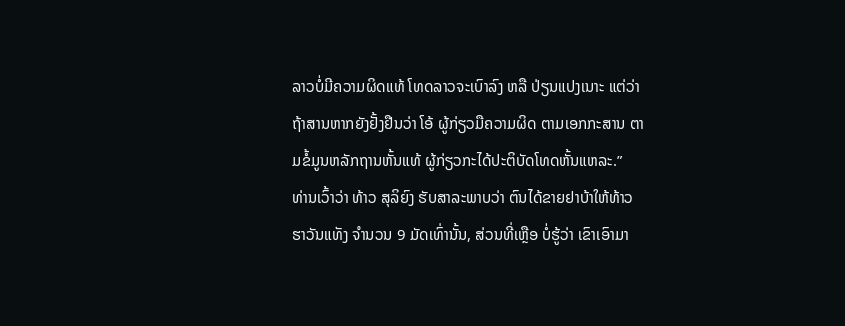ລາວບໍ່ມີຄວາມຜິດແທ້ ໂທດລາວຈະເບົາລົງ ຫລື ປ່ຽນແປງເນາະ ແຕ່ວ່າຖ້າສານຫາກຍັງຢັ້ງຢືນວ່າ ໂອ້ ຜູ້ກ່ຽວມືຄວາມຜິດ ຕາມເອກກະສານ ຕາມຂໍ້ມູນຫລັກຖານຫັ້ນແທ້ ຜູ້ກ່ຽວກະໄດ້ປະຕິບັດໂທດຫັ້ນແຫລະ.”
ທ່ານເວົ້າວ່າ ທ້າວ ສຸລິຍົງ ຮັບສາລະພາບວ່າ ຕົນໄດ້ຂາຍຢາບ້າໃຫ້ທ້າວ ຮາວັນແທັງ ຈໍານວນ 9 ມັດເທົ່ານັ້ນ, ສ່ວນທີ່ເຫຼືອ ບໍ່ຮູ້ວ່າ ເຂົາເອົາມາ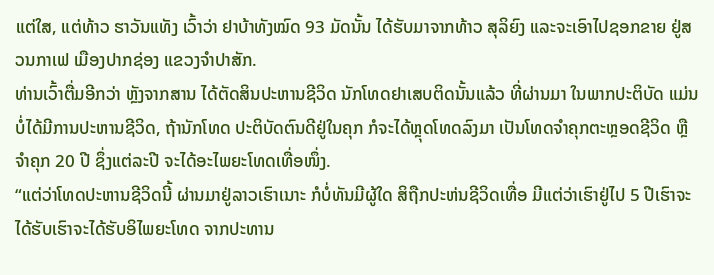ແຕ່ໃສ, ແຕ່ທ້າວ ຮາວັນແທັງ ເວົ້າວ່າ ຢາບ້າທັງໝົດ 93 ມັດນັ້ນ ໄດ້ຮັບມາຈາກທ້າວ ສຸລິຍົງ ແລະຈະເອົາໄປຊອກຂາຍ ຢູ່ສວນກາເຟ ເມືອງປາກຊ່ອງ ແຂວງຈໍາປາສັກ.
ທ່ານເວົ້າຕື່ມອີກວ່າ ຫຼັງຈາກສານ ໄດ້ຕັດສິນປະຫານຊີວິດ ນັກໂທດຢາເສບຕິດນັ້ນແລ້ວ ທີ່ຜ່ານມາ ໃນພາກປະຕິບັດ ແມ່ນບໍ່ໄດ້ມີການປະຫານຊີວິດ, ຖ້ານັກໂທດ ປະຕິບັດຕົນດີຢູ່ໃນຄຸກ ກໍຈະໄດ້ຫຼຸດໂທດລົງມາ ເປັນໂທດຈໍາຄຸກຕະຫຼອດຊີວິດ ຫຼືຈໍາຄຸກ 20 ປີ ຊຶ່ງແຕ່ລະປີ ຈະໄດ້ອະໄພຍະໂທດເທື່ອໜຶ່ງ.
“ແຕ່ວ່າໂທດປະຫານຊີວິດນີ້ ຜ່ານມາຢູ່ລາວເຮົາເນາະ ກໍບໍ່ທັນມີຜູ້ໃດ ສິຖືກປະຫ່ນຊີວິດເທື່ອ ມີແຕ່ວ່າເຮົາຢູ່ໄປ 5 ປີເຮົາຈະໄດ້ຮັບເຮົາຈະໄດ້ຮັບອິໄພຍະໂທດ ຈາກປະທານ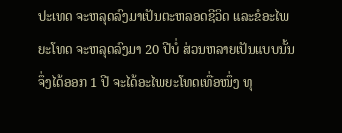ປະເທດ ຈະຫລຸດລົງມາເປັນຕະຫລອດຊີວິດ ແລະຂໍອະໄພຍະໂທດ ຈະຫລຸດລົງມາ 20 ປີບໍ່ ສ່ວນຫລາຍເປັນແບບນັ້ນ ຈຶ່ງໄດ້ອອກ 1 ປີ ຈະໄດ້ອະໄພຍະໂທດເທື່ອໜຶ່ງ ທຸ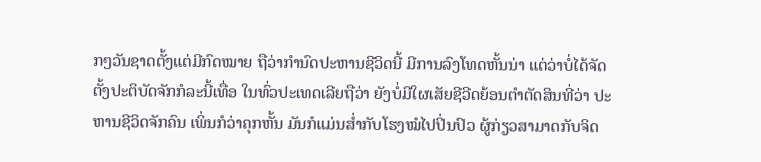ກໆວັນຊາດຕັ້ງແຕ່ມີກົດໝາຍ ຖືວ່າກໍານົດປະຫານຊີວິດນີ້ ມີການລົງໂທດຫັ້ນນ່າ ແຕ່ວ່າບໍ່ໄດ້ຈັດຕັ້ງປະຕິບັດຈັກກໍລະນີ້ເທື່ອ ໃນທົ່ວປະເທດເລີຍຖືວ່າ ຍັງບໍ່ມີໃຜເສັຍຊີວີດຍ້ອນຕໍາຕັດສິນທີ່ວ່າ ປະຫານຊີວິດຈັກຄົນ ເພິ່ນກໍວ່າຄຸກຫັ້ນ ມັນກໍແມ່ນສໍ່າກັບໂຮງໝໍໄປປິ່ນປົວ ຜູ້ກ່ຽວສາມາດກັບຈິດ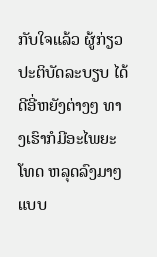ກັບໃຈແລ້ວ ຜູ້ກ່ຽວປະຕິບັດລະບຽບ ໄດ້ດີອີ່ຫຍັງຕ່າງໆ ທາງເຮົາກໍມີອະໄພຍະໂທດ ຫລຸດລົງມາໆ ແບບ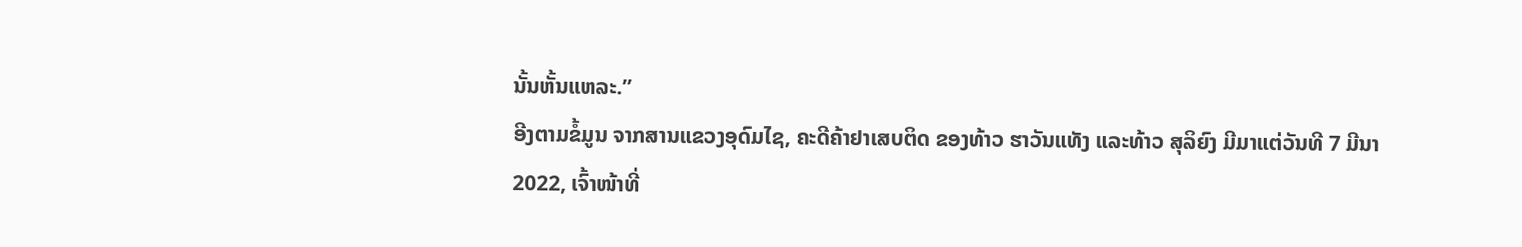ນັ້ນຫັ້ນແຫລະ.”
ອີງຕາມຂໍ້ມູນ ຈາກສານແຂວງອຸດົມໄຊ, ຄະດີຄ້າຢາເສບຕິດ ຂອງທ້າວ ຮາວັນແທັງ ແລະທ້າວ ສຸລິຍົງ ມີມາແຕ່ວັນທີ 7 ມີນາ 2022, ເຈົ້າໜ້າທີ່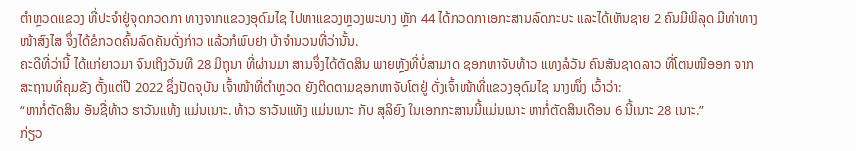ຕໍາຫຼວດແຂວງ ທີ່ປະຈໍາຢູ່ຈຸດກວດກາ ທາງຈາກແຂວງອຸດົມໄຊ ໄປຫາແຂວງຫຼວງພະບາງ ຫຼັກ 44 ໄດ້ກວດກາເອກະສານລົດກະບະ ແລະໄດ້ເຫັນຊາຍ 2 ຄົນມີພິລຸດ ມີທ່າທາງໜ້າສົງໄສ ຈຶ່ງໄດ້ຂໍກວດຄົ້ນລົດຄັນດັ່ງກ່າວ ແລ້ວກໍພົບຢາ ບ້າຈໍານວນທີ່ວ່ານັ້ນ.
ຄະດີທີ່ວ່ານີ້ ໄດ້ແກ່ຍາວມາ ຈົນເຖິງວັນທີ 28 ມິຖຸນາ ທີ່ຜ່ານມາ ສານຈຶ່ງໄດ້ຕັດສິນ ພາຍຫຼັງທີ່ບໍ່ສາມາດ ຊອກຫາຈັບທ້າວ ແທງລໍວັນ ຄົນສັນຊາດລາວ ທີ່ໂຕນໜີອອກ ຈາກສະຖານທີ່ຄຸມຂັງ ຕັ້ງແຕ່ປີ 2022 ຊຶ່ງປັດຈຸບັນ ເຈົ້າໜ້າທີ່ຕໍາຫຼວດ ຍັງຕິດຕາມຊອກຫາຈັບໂຕຢູ່ ດັ່ງເຈົ້າໜ້າທີ່ແຂວງອຸດົມໄຊ ນາງໜຶ່ງ ເວົ້າວ່າ:
“ຫາກໍ່ຕັດສິນ ອັນຊື່ທ້າວ ຮາວັນແທ້ງ ແມ່ນເນາະ. ທ້າວ ຮາວັນແທັງ ແມ່ນເນາະ ກັບ ສຸລິຍົງ ໃນເອກກະສານນີ້ແມ່ນເນາະ ຫາກໍ່ຕັດສິນເດືອນ 6 ນີ້ເນາະ 28 ເນາະ.”
ກ່ຽວ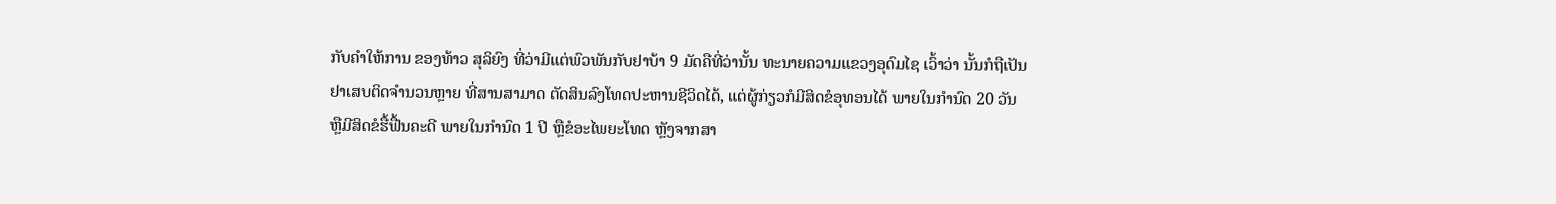ກັບຄໍາໃຫ້ການ ຂອງທ້າວ ສຸລິຍົງ ທີ່ວ່າມີແຕ່ພົວພັນກັບຢາບ້າ 9 ມັດຄືທີ່ວ່ານັ້ນ ທະນາຍຄວາມແຂວງອຸດົມໄຊ ເວົ້າວ່າ ນັ້ນກໍຖືເປັນຢາເສບຕິດຈໍານວນຫຼາຍ ທີ່ສານສາມາດ ຕັດສິນລົງໂທດປະຫານຊີວິດໄດ້, ແຕ່ຜູ້ກ່ຽວກໍມີສິດຂໍອຸທອນໄດ້ ພາຍໃນກໍານົດ 20 ວັນ ຫຼືມີສິດຂໍຮື້ຟື້ນຄະດີ ພາຍໃນກໍານົດ 1 ປີ ຫຼືຂໍອະໄພຍະໂທດ ຫຼັງຈາກສາ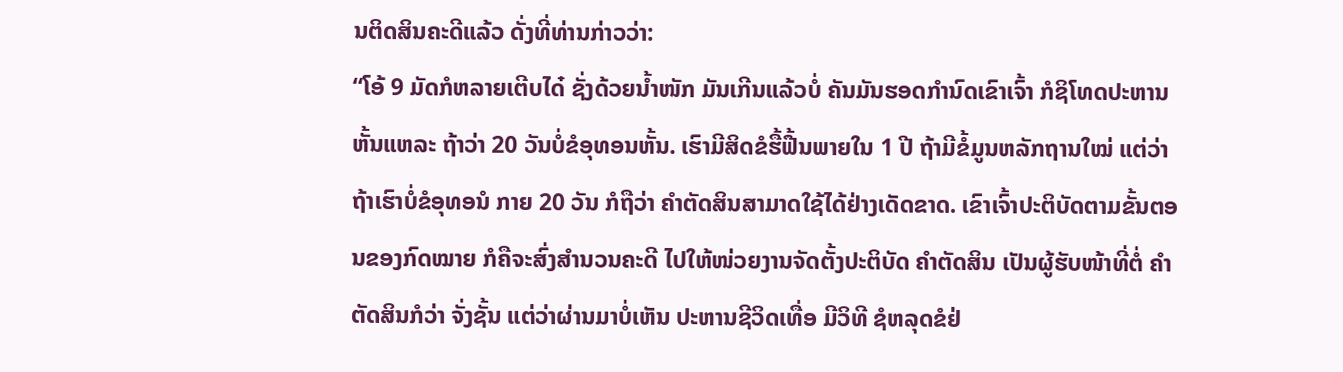ນຕິດສິນຄະດີແລ້ວ ດັ່ງທີ່ທ່ານກ່າວວ່າ:
“ໂອ້ 9 ມັດກໍຫລາຍເຕີບໄດ໋ ຊັ່ງດ້ວຍນໍ້າໜັກ ມັນເກີນແລ້ວບໍ່ ຄັນມັນຮອດກໍານົດເຂົາເຈົ້າ ກໍຊິໂທດປະຫານຫັ້ນແຫລະ ຖ້າວ່າ 20 ວັນບໍ່ຂໍອຸທອນຫັ້ນ. ເຮົາມີສິດຂໍຮື້ຟື້ນພາຍໃນ 1 ປີ ຖ້າມີຂໍ້ມູນຫລັກຖານໃໝ່ ແຕ່ວ່າຖ້າເຮົາບໍ່ຂໍອຸທອນໍ ກາຍ 20 ວັນ ກໍຖືວ່າ ຄໍາຕັດສິນສາມາດໃຊ້ໄດ້ຢ່າງເດັດຂາດ. ເຂົາເຈົ້າປະຕິບັດຕາມຂັ້ນຕອນຂອງກົດໝາຍ ກໍຄືຈະສົ່ງສໍານວນຄະດີ ໄປໃຫ້ໜ່ວຍງານຈັດຕັ້ງປະຕິບັດ ຄໍາຕັດສິນ ເປັນຜູ້ຮັບໜ້າທີ່ຕໍ່ ຄໍາຕັດສິນກໍວ່າ ຈັ່ງຊັ້ນ ແຕ່ວ່າຜ່ານມາບໍ່ເຫັນ ປະຫານຊີວິດເທື່ອ ມີວິທີ ຊໍຫລຸດຂໍຢ່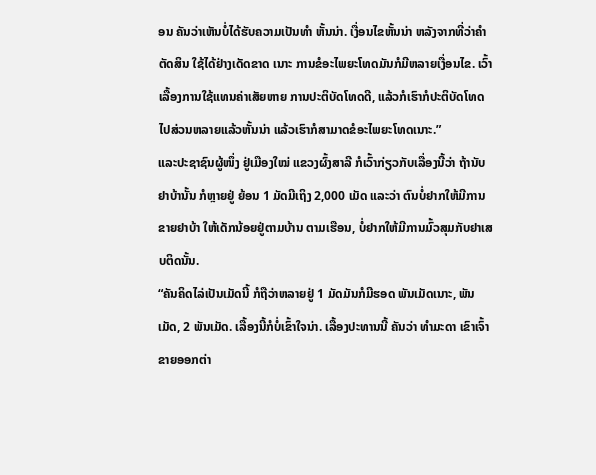ອນ ຄັນວ່າເຫັນບໍ່ໄດ້ຮັບຄວາມເປັນທໍາ ຫັ້ນນ່າ. ເງື່ອນໄຂຫັ້ນນ່າ ຫລັງຈາກທີ່ວ່າຄໍາຕັດສິນ ໃຊ້ໄດ້ຢ່າງເດັດຂາດ ເນາະ ການຂໍອະໄພຍະໂທດມັນກໍມີຫລາຍເງື່ອນໄຂ. ເວົ້າເລື້ອງການໃຊ້ແທນຄ່າເສັຍຫາຍ ການປະຕິບັດໂທດດີ, ແລ້ວກໍເຮົາກໍປະຕິບັດໂທດ ໄປສ່ວນຫລາຍແລ້ວຫັ້ນນ່າ ແລ້ວເຮົາກໍສາມາດຂໍອະໄພຍະໂທດເນາະ.”
ແລະປະຊາຊົນຜູ້ໜຶ່ງ ຢູ່ເມືອງໃໝ່ ແຂວງຜົ້ງສາລີ ກໍເວົ້າກ່ຽວກັບເລື່ອງນີ້ວ່າ ຖ້ານັບຢາບ້ານັ້ນ ກໍຫຼາຍຢູ່ ຍ້ອນ 1 ມັດມີເຖິງ 2,000 ເມັດ ແລະວ່າ ຕົນບໍ່ຢາກໃຫ້ມີການຂາຍຢາບ້າ ໃຫ້ເດັກນ້ອຍຢູ່ຕາມບ້ານ ຕາມເຮືອນ, ບໍ່ຢາກໃຫ້ມີການມົ້ວສຸມກັບຢາເສບຕິດນັ້ນ.
“ຄັນຄິດໄລ່ເປັນເມັດນີ້ ກໍຖືວ່າຫລາຍຢູ່ 1 ມັດມັນກໍມີຮອດ ພັນເມັດເນາະ, ພັນເມັດ, 2 ພັນເມັດ. ເລື້ອງນີ້ກໍບໍ່ເຂົ້າໃຈນ່າ. ເລື້ອງປະທານນີ້ ຄັນວ່າ ທໍາມະດາ ເຂົາເຈົ້າຂາຍອອກຕ່າ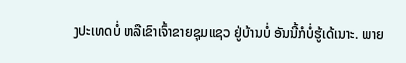ງປະເທດບໍ່ ຫລືເຂົາເຈົ້າຂາຍຊຸມແຊວ ຢູ່ບ້ານບໍ່ ອັນນີ້ກໍບໍ່ຮູ້ເດ້ເນາະ. ພາຍ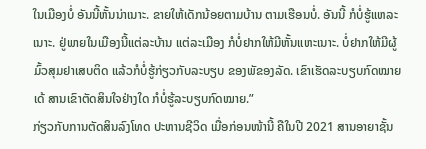ໃນເມືອງບໍ່ ອັນນີ້ຫັ້ນນ່າເນາະ. ຂາຍໃຫ້ເດັກນ້ອຍຕາມບ້ານ ຕາມເຮືອນບໍ່. ອັນນີ້ ກໍບໍ່ຮູ້ແຫລະເນາະ. ຢູ່ພາຍໃນເມືອງນີ້ແຕ່ລະບ້ານ ແຕ່ລະເມືອງ ກໍບໍ່ຢາກໃຫ້ມີຫັ້ນແຫະເນາະ. ບໍ່ຢາກໃຫ້ມີຜູ້ມົ້ວສຸມຢາເສບຕິດ ແລ້ວກໍບໍ່ຮູ້ກ່ຽວກັບລະບຽບ ຂອງພັຂອງລັດ. ເຂົາເຮັດລະບຽບກົດໝາຍເດ້ ສານເຂົາຕັດສິນໃຈຢ່າງໃດ ກໍບໍ່ຮູ້ລະບຽບກົດໝາຍ.”
ກ່ຽວກັບການຕັດສິນລົງໂທດ ປະຫານຊີວິດ ເມື່ອກ່ອນໜ້ານີ້ ຄືໃນປີ 2021 ສານອາຍາຊັ້ນ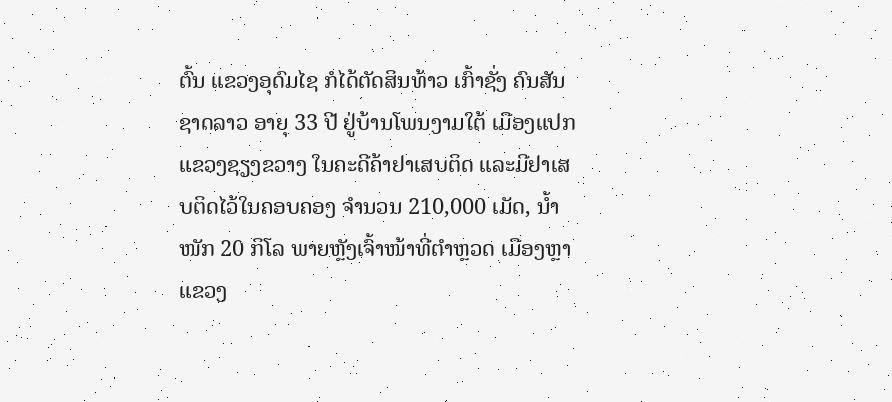ຕົ້ນ ແຂວງອຸດົມໄຊ ກໍໄດ້ຕັດສິນທ້າວ ເກົ້າຊັ່ງ ຄົນສັນຊາດລາວ ອາຍຸ 33 ປີ ຢູ່ບ້ານໂພນງາມໃຕ້ ເມືອງແປກ ແຂວງຊຽງຂວາງ ໃນຄະດີຄ້າຢາເສບຕິດ ແລະມີຢາເສບຕິດໄວ້ໃນຄອບຄອງ ຈໍານວນ 210,000 ເມັດ, ນໍ້າໜັກ 20 ກິໂລ ພາຍຫຼັງເຈົ້າໜ້າທີ່ຕໍາຫຼວດ ເມືອງຫຼາ ແຂວງ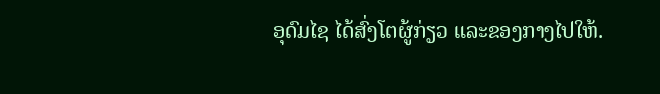ອຸດົມໄຊ ໄດ້ສົ່ງໂຕຜູ້ກ່ຽວ ແລະຂອງກາງໄປໃຫ້.